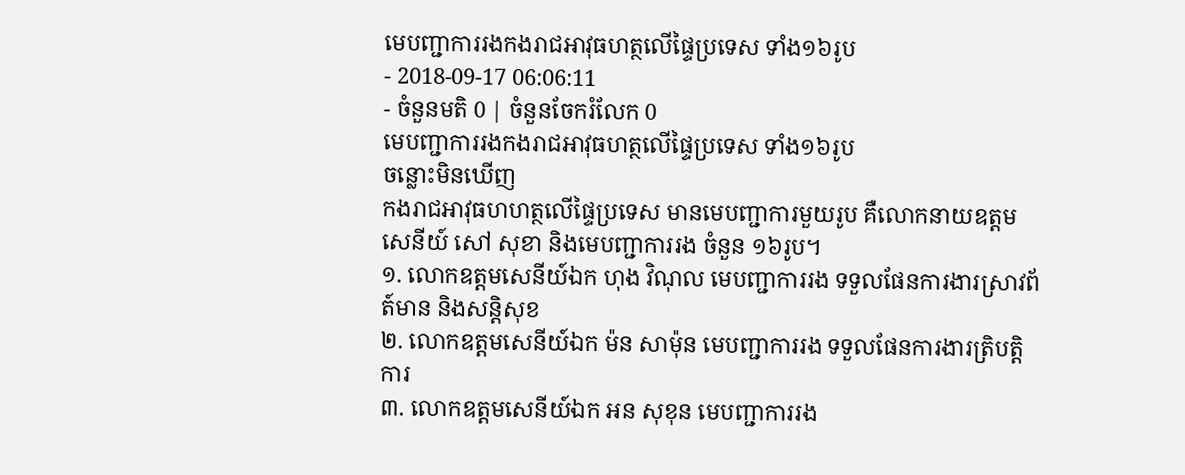មេបញ្ជាការរងកងរាជអាវុធហត្ថលើផ្ទៃប្រទេស ទាំង១៦រូប
- 2018-09-17 06:06:11
- ចំនួនមតិ 0 | ចំនួនចែករំលែក 0
មេបញ្ជាការរងកងរាជអាវុធហត្ថលើផ្ទៃប្រទេស ទាំង១៦រូប
ចន្លោះមិនឃើញ
កងរាជអាវុធហហត្ថលើផ្ទៃប្រទេស មានមេបញ្ជាការមួយរូប គឺលោកនាយឧត្តមសេនីយ៍ សៅ សុខា និងមេបញ្ជាការរង ចំនួន ១៦រូប។
១. លោកឧត្តមសេនីយ៍ឯក ហុង វិណុល មេបញ្ជាការរង ទទួលផែនការងារស្រាវព័ត៍មាន និងសន្តិសុខ
២. លោកឧត្តមសេនីយ៍ឯក ម៉ន សាម៉ុន មេបញ្ជាការរង ទទួលផែនការងារត្រិបត្តិការ
៣. លោកឧត្តមសេនីយ៍ឯក អន សុខុន មេបញ្ជាការរង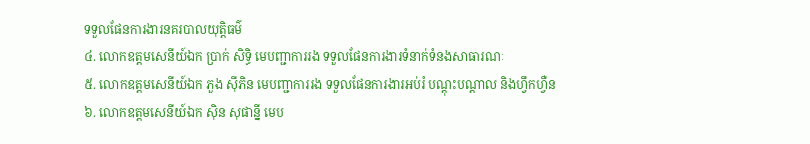ទទួលផែនការងារនគរបាលយុត្តិធម៌
៤. លោកឧត្តមសេនីយ៍ឯក ប្រាក់ សិទ្ធិ មេបញ្ជាការរង ទទួលផែនការងារទំនាក់ទំនងសាធារណៈ
៥. លោកឧត្តមសេនីយ៍ឯក ភួង ស៊ីភិន មេបញ្ជាការរង ទទួលផែនការងារអប់រំ បណ្តុះបណ្តាល និងហ្វឹកហ្វឺន
៦. លោកឧត្តមសេនីយ៍ឯក ស៊ិន សុផាន្នី មេប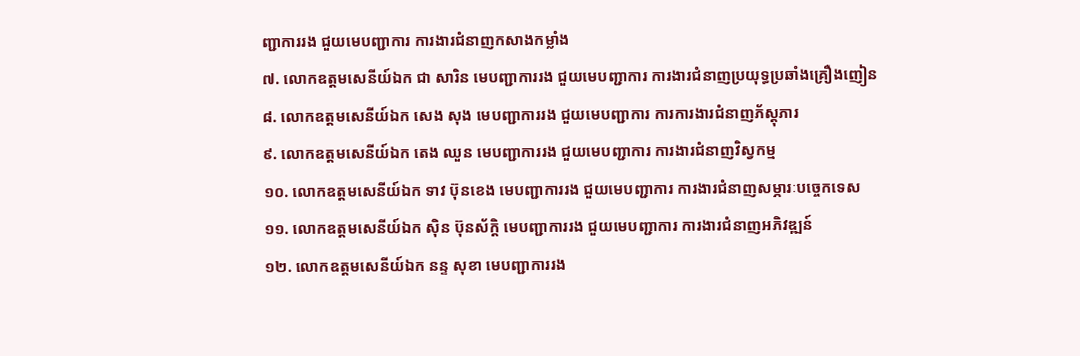ញ្ជាការរង ជួយមេបញ្ជាការ ការងារជំនាញកសាងកម្លាំង
៧. លោកឧត្តមសេនីយ៍ឯក ជា សារិន មេបញ្ជាការរង ជួយមេបញ្ជាការ ការងារជំនាញប្រយុទ្ធប្រឆាំងគ្រឿងញៀន
៨. លោកឧត្តមសេនីយ៍ឯក សេង សុង មេបញ្ជាការរង ជួយមេបញ្ជាការ ការការងារជំនាញភ័ស្តុភារ
៩. លោកឧត្តមសេនីយ៍ឯក តេង ឈួន មេបញ្ជាការរង ជួយមេបញ្ជាការ ការងារជំនាញវិស្វកម្ម
១០. លោកឧត្តមសេនីយ៍ឯក ទាវ ប៊ុនខេង មេបញ្ជាការរង ជួយមេបញ្ជាការ ការងារជំនាញសម្ភារៈបច្ចេកទេស
១១. លោកឧត្តមសេនីយ៍ឯក ស៊ិន ប៊ុនស័ក្តិ មេបញ្ជាការរង ជួយមេបញ្ជាការ ការងារជំនាញអភិវឌ្ឍន៍
១២. លោកឧត្តមសេនីយ៍ឯក នន្ទ សុខា មេបញ្ជាការរង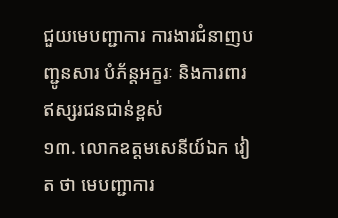ជួយមេបញ្ជាការ ការងារជំនាញបញ្ជូនសារ បំភ័ន្តអក្ខរៈ និងការពារឥស្សរជនជាន់ខ្ពស់
១៣. លោកឧត្តមសេនីយ៍ឯក វៀត ថា មេបញ្ជាការ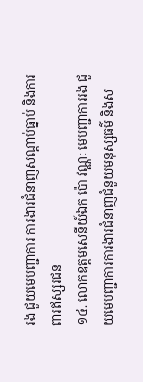រង ជួយមេបញ្ជាការ ការងារជំនាញសណ្តាប់ធ្នាប់ និងការពារឥស្សរជន
១៤. លោកឧត្តមសេនីយ៍ឯក ប៉ោ វណ្ណៈ មេបញ្ជាការរង ជួយមេបញ្ជាការការងារជំនាញជំនួយមនុស្សធម៌ និងស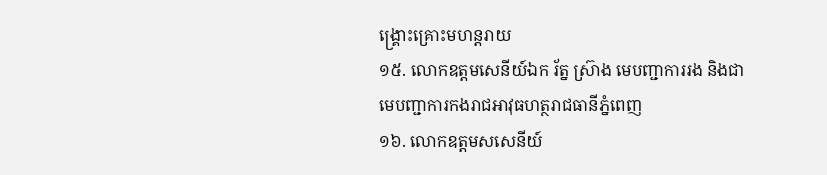ង្គ្រោះគ្រោះមហន្តរាយ
១៥. លោកឧត្តមសេនីយ៍ឯក រ័ត្ន ស្រ៊ាង មេបញ្ជាការរង និងជាមេបញ្ជាការកងរាជអាវុធហត្ថរាជធានីភ្នំពេញ
១៦. លោកឧត្តមសសេនីយ៍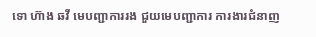ទោ ហ៊ាង ឆវី មេបញ្ជាការរង ជួយមេបញ្ជាការ ការងារជំនាញ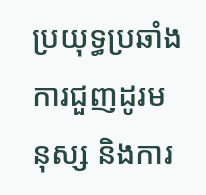ប្រយុទ្ធប្រឆាំងការជួញដូរមនុស្ស និងការ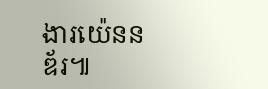ងារយ៉េននឌ័រ៕